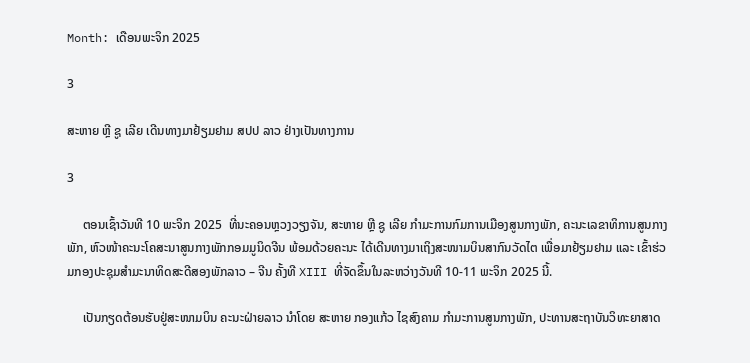Month: ເດືອນພະຈິກ 2025

3

ສະຫາຍ ຫຼີ ຊູ ເລີຍ ເດີນທາງມາຢ້ຽມຢາມ ສປປ ລາວ ຢ່າງເປັນທາງການ

3

     ຕອນເຊົ້າວັນທີ 10 ພະຈິກ 2025  ທີ່ນະຄອນຫຼວງວຽງຈັນ, ສະຫາຍ ຫຼີ ຊູ ເລີຍ ກໍາມະການກົມການເມືອງສູນກາງພັກ, ຄະນະເລຂາທິການສູນກາງພັກ, ຫົວໜ້າຄະນະໂຄສະນາສູນກາງພັກກອມມູນິດຈີນ ພ້ອມດ້ວຍຄະນະ ໄດ້ເດີນທາງມາເຖິງສະໜາມບິນສາກົນວັດໄຕ ເພື່ອມາຢ້ຽມຢາມ ແລະ ເຂົ້າຮ່ວມກອງປະຊຸມສໍາມະນາທິດສະດີສອງພັກລາວ – ຈີນ ຄັ້ງທີ XIII ທີ່ຈັດຂຶ້ນໃນລະຫວ່າງວັນທີ 10-11 ພະຈິກ 2025 ນີ້.

     ເປັນກຽດຕ້ອນຮັບຢູ່ສະໜາມບິນ ຄະນະຝ່າຍລາວ ນໍາໂດຍ ສະຫາຍ ກອງແກ້ວ ໄຊສົງຄາມ ກໍາມະການສູນກາງພັກ, ປະທານສະຖາບັນວິທະຍາສາດ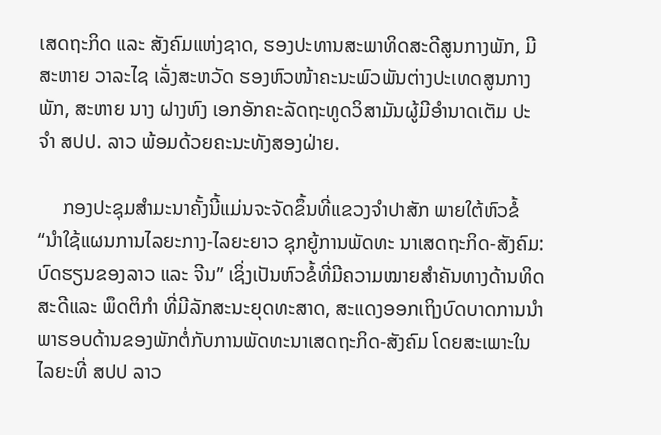ເສດຖະກິດ ແລະ ສັງຄົມແຫ່ງຊາດ, ຮອງປະທານສະພາທິດສະດີສູນກາງພັກ, ມີສະຫາຍ ວາລະໄຊ ເລັ່ງສະຫວັດ ຮອງຫົວໜ້າຄະນະພົວພັນຕ່າງປະເທດສູນກາງພັກ, ສະຫາຍ ນາງ ຝາງຫົງ ເອກອັກຄະລັດຖະທູດວິສາມັນຜູ້ມີອໍານາດເຕັມ ປະຈຳ ສປປ. ລາວ ພ້ອມດ້ວຍຄະນະທັງສອງຝ່າຍ.

     ກອງປະຊຸມສຳມະນາຄັ້ງນີ້ແມ່ນຈະຈັດຂຶ້ນທີ່ແຂວງຈຳປາສັກ ພາຍໃຕ້ຫົວຂໍ້ “ນໍາໃຊ້ແຜນການໄລຍະກາງ-ໄລຍະຍາວ ຊຸກຍູ້ການພັດທະ ນາເສດຖະກິດ-ສັງຄົມ: ບົດຮຽນຂອງລາວ ແລະ ຈີນ” ເຊິ່ງເປັນຫົວຂໍ້ທີ່ມີຄວາມໝາຍສໍາຄັນທາງດ້ານທິດສະດີແລະ ພຶດຕິກຳ ທີ່ມີລັກສະນະຍຸດທະສາດ, ສະແດງອອກເຖິງບົດບາດການນໍາພາຮອບດ້ານຂອງພັກຕໍ່ກັບການພັດທະນາເສດຖະກິດ-ສັງຄົມ ໂດຍສະເພາະໃນໄລຍະທີ່ ສປປ ລາວ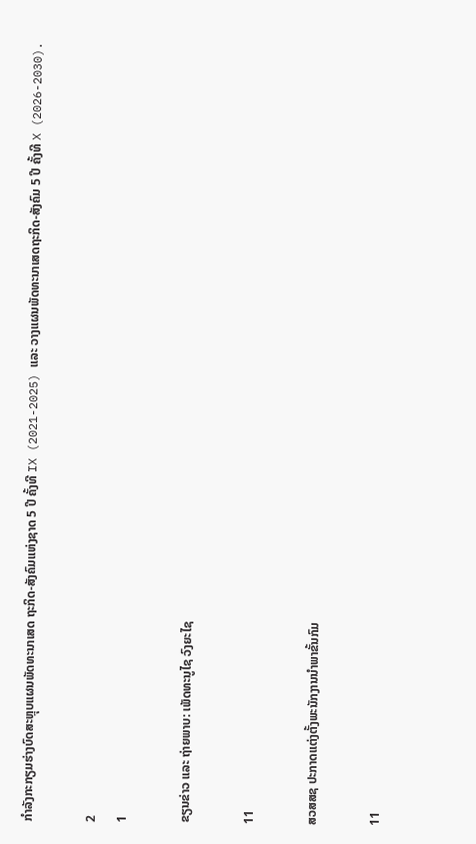ກໍາລັງກະກຽມຮ່າງບົດສະຫຼຸບແຜນພັດທະນາເສດ ຖະກິດ-ສັງຄົມແຫ່ງຊາດ 5 ປີ ຄັ້ງທີ IX (2021-2025) ແລະ ວາງແຜນພັດທະນາເສດຖະກິດ-ສັງຄົມ 5 ປີ ຄັ້ງທີ X (2026-2030).

2
1

ຂຽນຂ່າວ ແລະ ຖ່າຍພາບ: ເພັດທະນູໄຊ ວົງຍະໄຊ

11

ສວສສຊ ປະກາດແຕ່ງຕັ້ງພະນັກງານນໍາພາຂັ້ນກົມ

11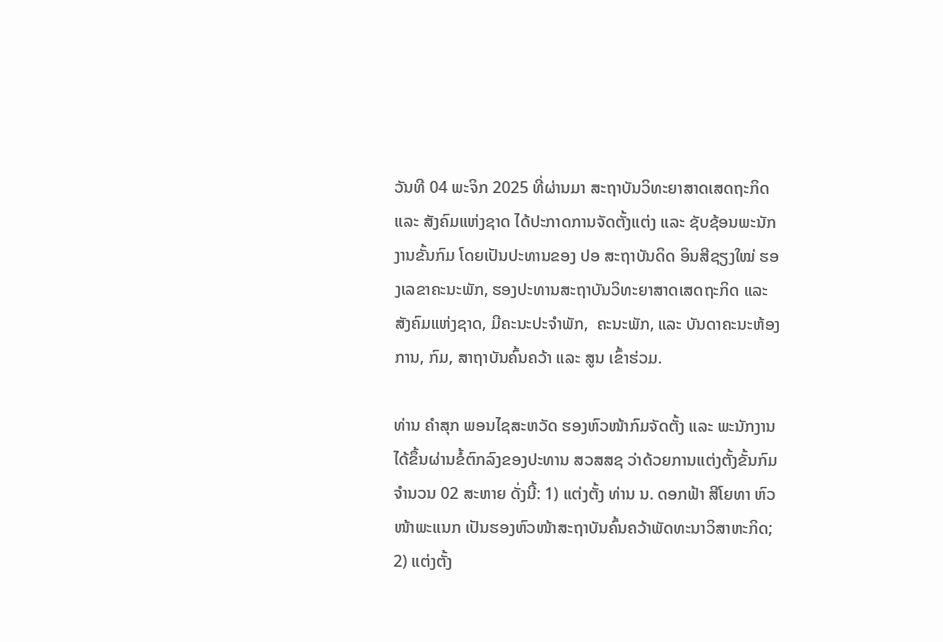ວັນທີ 04 ພະຈິກ 2025 ທີ່ຜ່ານມາ ສະຖາບັນວິທະຍາສາດເສດຖະກິດ ແລະ ສັງຄົມແຫ່ງຊາດ ໄດ້ປະກາດການຈັດຕັ້ງແຕ່ງ ແລະ ຊັບຊ້ອນພະນັກງານຂັ້ນກົມ ໂດຍເປັນປະທານຂອງ ປອ ສະຖາບັນດິດ ອິນສີຊຽງໃໝ່ ຮອງເລຂາຄະນະພັກ, ຮອງປະທານສະຖາບັນວິທະຍາສາດເສດຖະກິດ ແລະ ສັງຄົມແຫ່ງຊາດ, ມີຄະນະປະຈໍາພັກ,  ຄະນະພັກ, ແລະ ບັນດາຄະນະຫ້ອງການ, ກົມ, ສາຖາບັນຄົ້ນຄວ້າ ແລະ ສູນ ເຂົ້າຮ່ວມ.

ທ່ານ ຄຳສຸກ ພອນໄຊສະຫວັດ ຮອງຫົວໜ້າກົມຈັດຕັ້ງ ແລະ ພະນັກງານ ໄດ້ຂຶ້ນຜ່ານຂໍ້ຕົກລົງຂອງປະທານ ສວສສຊ ວ່າດ້ວຍການແຕ່ງຕັ້ງຂັ້ນກົມ ຈຳນວນ 02 ສະຫາຍ ດັ່ງນີ້: 1) ແຕ່ງຕັ້ງ ທ່ານ ນ. ດອກຟ້າ ສີໂຍທາ ຫົວໜ້າພະແນກ ເປັນຮອງຫົວໜ້າສະຖາບັນຄົ້ນຄວ້າພັດທະນາວິສາຫະກິດ; 2) ແຕ່ງຕັ້ງ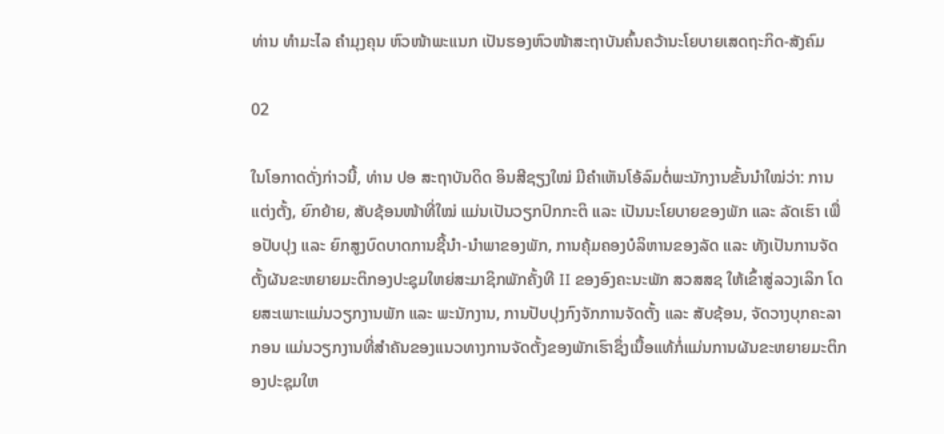ທ່ານ ທຳມະໄລ ຄຳມຸງຄຸນ ຫົວໜ້າພະແນກ ເປັນຮອງຫົວໜ້າສະຖາບັນຄົ້ນຄວ້ານະໂຍບາຍເສດຖະກິດ-ສັງຄົມ

02

ໃນໂອກາດດັ່ງກ່າວນີ້, ທ່ານ ປອ ສະຖາບັນດິດ ອິນສີຊຽງໃໝ່ ມີຄຳເຫັນໂອ້ລົມຕໍ່ພະນັກງານຂັ້ນນໍາໃໝ່ວ່າ: ການແຕ່ງຕັ້ງ, ຍົກຍ້າຍ, ສັບຊ້ອນໜ້າທີ່ໃໝ່ ແມ່ນເປັນວຽກປົກກະຕິ ແລະ ເປັນນະໂຍບາຍຂອງພັກ ແລະ ລັດເຮົາ ເພື່ອປັບປຸງ ແລະ ຍົກສູງບົດບາດການຊີ້ນໍາ-ນໍາພາຂອງພັກ, ການຄຸ້ມຄອງບໍລິຫານຂອງລັດ ແລະ ທັງເປັນການຈັດຕັ້ງຜັນຂະຫຍາຍມະຕິກອງປະຊຸມໃຫຍ່ສະມາຊິກພັກຄັ້ງທີ II ຂອງອົງຄະນະພັກ ສວສສຊ ໃຫ້ເຂົ້າສູ່ລວງເລິກ ໂດຍສະເພາະແມ່ນວຽກງານພັກ ແລະ ພະນັກງານ, ການປັບປຸງກົງຈັກການຈັດຕັ້ງ ແລະ ສັບຊ້ອນ, ຈັດວາງບຸກຄະລາກອນ ແມ່ນວຽກງານທີ່ສຳຄັນຂອງແນວທາງການຈັດຕັ້ງຂອງພັກເຮົາຊຶ່ງເນື້ອແທ້ກໍ່ແມ່ນການຜັນຂະຫຍາຍມະຕິກອງປະຊຸມໃຫ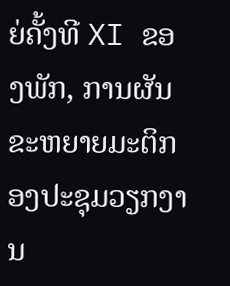ຍ່ຄັ້ງທີ XI ຂອງພັກ, ການຜັນຂະຫຍາຍມະຕິກອງປະຊຸມວຽກງານ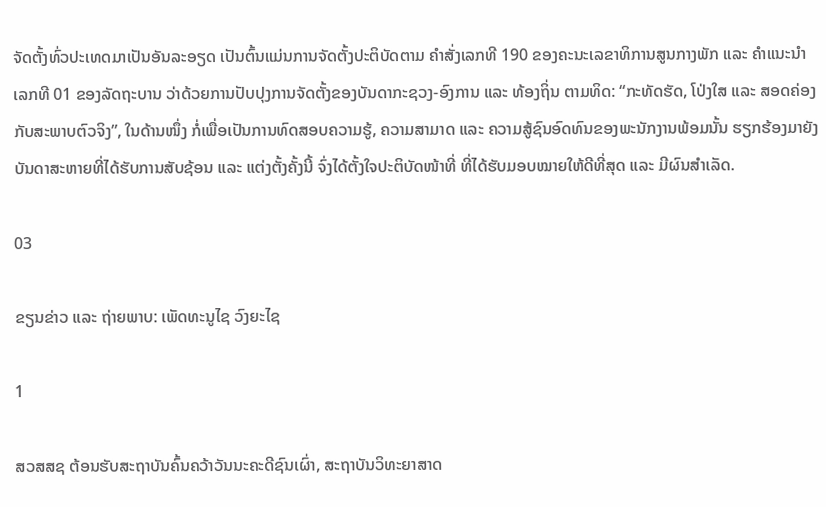ຈັດຕັ້ງທົ່ວປະເທດມາເປັນອັນລະອຽດ ເປັນຕົ້ນແມ່ນການຈັດຕັ້ງປະຕິບັດຕາມ ຄຳສັ່ງເລກທີ 190 ຂອງຄະນະເລຂາທິການສູນກາງພັກ ແລະ ຄໍາແນະນໍາ ເລກທີ 01 ຂອງລັດຖະບານ ວ່າດ້ວຍການປັບປຸງການຈັດຕັ້ງຂອງບັນດາກະຊວງ-ອົງການ ແລະ ທ້ອງຖິ່ນ ຕາມທິດ: “ກະທັດຮັດ, ໂປ່ງໃສ ແລະ ສອດຄ່ອງກັບສະພາບຕົວຈິງ”, ໃນດ້ານໜຶ່ງ ກໍ່ເພື່ອເປັນການທົດສອບຄວາມຮູ້, ຄວາມສາມາດ ແລະ ຄວາມສູ້ຊົນອົດທົນຂອງພະນັກງານພ້ອມນັ້ນ ຮຽກຮ້ອງມາຍັງບັນດາສະຫາຍທີ່ໄດ້ຮັບການສັບຊ້ອນ ແລະ ແຕ່ງຕັ້ງຄັ້ງນີ້ ຈົ່ງໄດ້ຕັ້ງໃຈປະຕິບັດໜ້າທີ່ ທີ່ໄດ້ຮັບມອບໝາຍໃຫ້ດີທີ່ສຸດ ແລະ ມີຜົນສຳເລັດ.

03

ຂຽນຂ່າວ ແລະ ຖ່າຍພາບ: ເພັດທະນູໄຊ ວົງຍະໄຊ

1

ສວສສຊ ຕ້ອນຮັບສະຖາບັນຄົ້ນຄວ້າວັນນະຄະດີຊົນເຜົ່າ, ສະຖາບັນວິທະຍາສາດ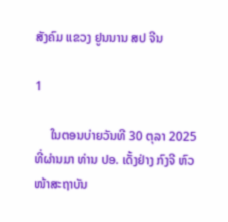ສັງຄົມ ແຂວງ ຢູນນານ ສປ ຈີນ

1

     ໃນຕອນບ່າຍວັນທີ 30 ຕຸລາ 2025 ທີ່ຜ່ານມາ ທ່ານ ປອ. ເດັ້ງຢ່າງ ກົງຈີ ຫົວໜ້າສະຖາບັນ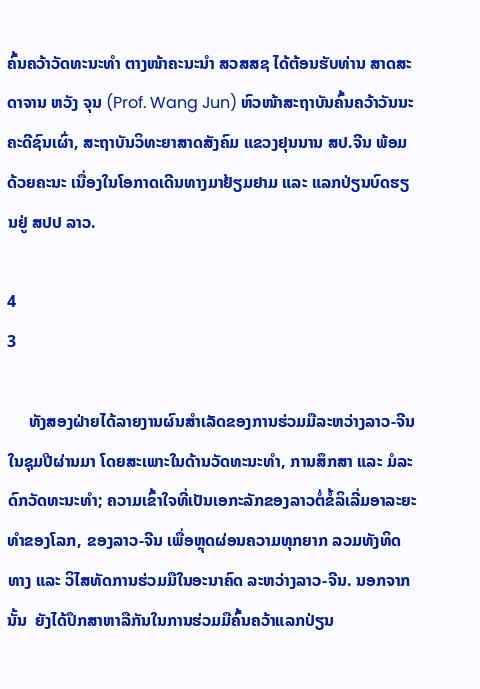ຄົ້ນຄວ້າວັດທະນະທໍາ ຕາງໜ້າຄະນະນໍາ ສວສສຊ ໄດ້ຕ້ອນຮັບທ່ານ ສາດສະດາຈານ ຫວັງ ຈຸນ (Prof. Wang Jun) ຫົວໜ້າສະຖາບັນຄົ້ນຄວ້າວັນນະຄະດີຊົນເຜົ່າ, ສະຖາບັນວິທະຍາສາດສັງຄົມ ແຂວງຢຸນນານ ສປ.ຈີນ ພ້ອມດ້ວຍຄະນະ ເນື່ອງໃນໂອກາດເດີນທາງມາຢ້ຽມຢາມ ແລະ ແລກປ່ຽນບົດຮຽນຢູ່ ສປປ ລາວ.

4
3

     ທັງສອງຝ່າຍໄດ້ລາຍງານຜົນສຳເລັດຂອງການຮ່ວມມືລະຫວ່າງລາວ-ຈີນໃນຊຸມປີຜ່ານມາ ໂດຍສະເພາະໃນດ້ານວັດທະນະທຳ, ການສຶກສາ ແລະ ມໍລະດົກວັດທະນະທຳ; ຄວາມເຂົ້າໃຈທີ່ເປັນເອກະລັກຂອງລາວຕໍ່ຂໍ້ລິເລີ່ມອາລະຍະທຳຂອງໂລກ, ຂອງລາວ-ຈີນ ເພື່ອຫຼຸດຜ່ອນຄວາມທຸກຍາກ ລວມທັງທິດທາງ ແລະ ວິໄສທັດການຮ່ວມມືໃນອະນາຄົດ ລະຫວ່າງລາວ-ຈີນ. ນອກຈາກນັ້ນ  ຍັງໄດ້ປຶກສາຫາລືກັນໃນການຮ່ວມມືຄົ້ນຄວ້າແລກປ່ຽນ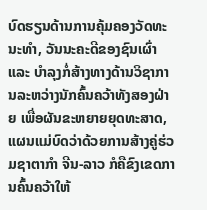ບົດຮຽນດ້ານການຄຸ້ມຄອງວັດທະນະທໍາ, ວັນນະຄະດີຂອງຊົນເຜົ່າ ແລະ ບໍາລຸງກໍ່ສ້າງທາງດ້ານວິຊາການລະຫວ່າງນັກຄົ້ນຄວ້າທັງສອງຝ່າຍ ເພື່ອຜັນຂະຫຍາຍຍຸດທະສາດ, ແຜນແມ່ບົດວ່າດ້ວຍການສ້າງຄູ່ຮ່ວມຊາຕາກຳ ຈີນ-ລາວ ກໍຄືຂົງເຂດການຄົ້ນຄວ້າໃຫ້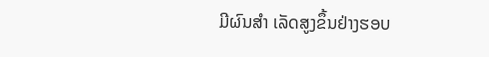ມີຜົນສຳ ເລັດສູງຂຶ້ນຢ່າງຮອບ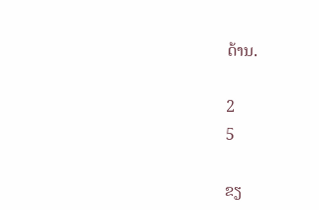ດ້ານ.

2
5

ຂຽ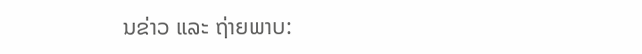ນຂ່າວ ແລະ ຖ່າຍພາບ: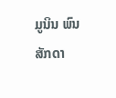ມູນິນ ພົນສັກດາ